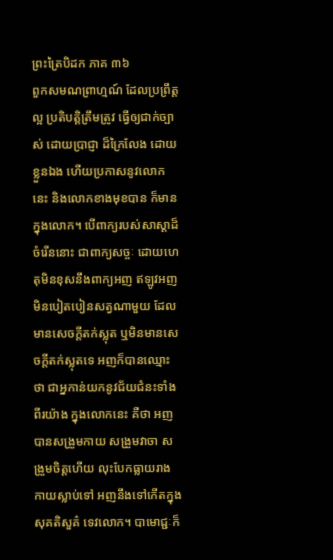ព្រះត្រៃបិដក ភាគ ៣៦
ពួកសមណព្រាហ្មណ៍ ដែលប្រព្រឹត្តល្អ ប្រតិបត្តិត្រឹមត្រូវ ធ្វើឲ្យជាក់ច្បាស់ ដោយប្រាជ្ញា ដ៏ក្រៃលែង ដោយខ្លួនឯង ហើយប្រកាសនូវលោកនេះ និងលោកខាងមុខបាន ក៏មានក្នុងលោក។ បើពាក្យរបស់សាស្តាដ៏ចំរើននោះ ជាពាក្យសច្ចៈ ដោយហេតុមិនខុសនឹងពាក្យអញ ឥឡូវអញមិនបៀតបៀនសត្វណាមួយ ដែលមានសេចក្តីតក់ស្លុត ឬមិនមានសេចក្តីតក់ស្លុតទេ អញក៏បានឈ្មោះថា ជាអ្នកាន់យកនូវជ័យជំនះទាំងពីរយ៉ាង ក្នុងលោកនេះ គឺថា អញបានសង្រួមកាយ សង្រួមវាចា សង្រួមចិត្តហើយ លុះបែកធ្លាយរាងកាយស្លាប់ទៅ អញនឹងទៅកើតក្នុងសុគតិសួគ៌ ទេវលោក។ បាមោជ្ជៈក៏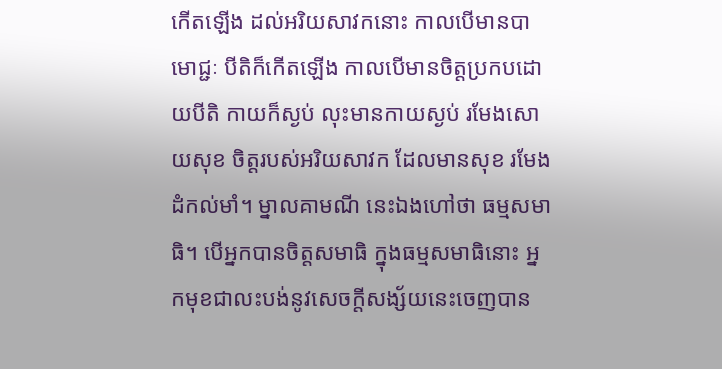កើតឡើង ដល់អរិយសាវកនោះ កាលបើមានបាមោជ្ជៈ បីតិក៏កើតឡើង កាលបើមានចិត្តប្រកបដោយបីតិ កាយក៏ស្ងប់ លុះមានកាយស្ងប់ រមែងសោយសុខ ចិត្តរបស់អរិយសាវក ដែលមានសុខ រមែងដំកល់មាំ។ ម្នាលគាមណី នេះឯងហៅថា ធម្មសមាធិ។ បើអ្នកបានចិត្តសមាធិ ក្នុងធម្មសមាធិនោះ អ្នកមុខជាលះបង់នូវសេចក្តីសង្ស័យនេះចេញបាន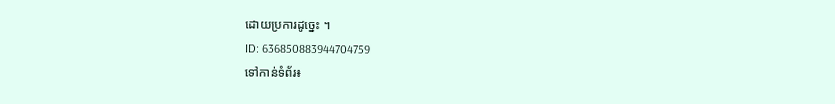ដោយប្រការដូច្នេះ ។
ID: 636850883944704759
ទៅកាន់ទំព័រ៖